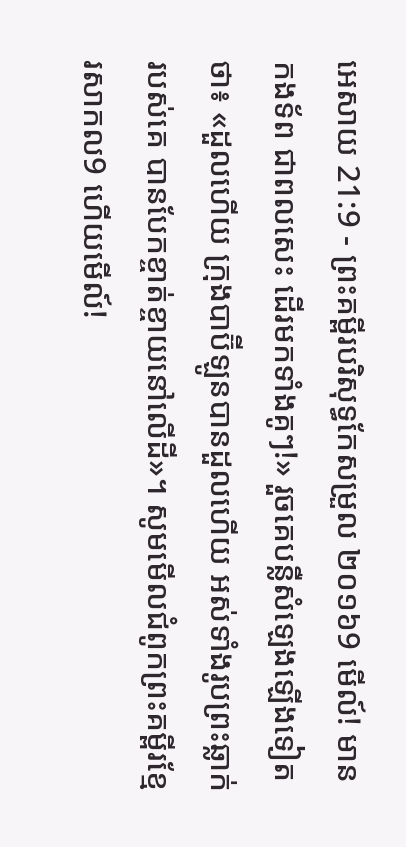អេសាយ 21:9 - ព្រះគម្ពីរបរិសុទ្ធកែសម្រួល ២០១៦9 មើល៍! មានកងទ័ព ជាពលសេះ ដើរមកទាំងគូៗ!» រួចគេបន្លឺសំឡេងឡើងទៀតថា៖ «ដួលហើយ ក្រុងបាប៊ីឡូនបានដួលហើយ អស់ទាំងរូបព្រះឆ្លាក់របស់គេ បានបែកខ្ចាត់ខ្ចាយនៅលើដី»។ សូមមើលជំពូកព្រះគម្ពីរខ្មែរសាកល9 ហើយមើល៍!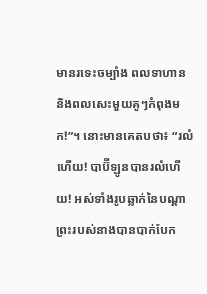មានរទេះចម្បាំង ពលទាហាន និងពលសេះមួយគូៗកំពុងមក!”។ នោះមានគេតបថា៖ “រលំហើយ! បាប៊ីឡូនបានរលំហើយ! អស់ទាំងរូបឆ្លាក់នៃបណ្ដាព្រះរបស់នាងបានបាក់បែក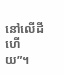នៅលើដីហើយ”។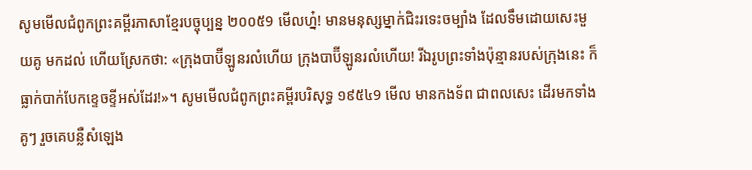សូមមើលជំពូកព្រះគម្ពីរភាសាខ្មែរបច្ចុប្បន្ន ២០០៥9 មើលហ្ន៎! មានមនុស្សម្នាក់ជិះរទេះចម្បាំង ដែលទឹមដោយសេះមួយគូ មកដល់ ហើយស្រែកថា: «ក្រុងបាប៊ីឡូនរលំហើយ ក្រុងបាប៊ីឡូនរលំហើយ! រីឯរូបព្រះទាំងប៉ុន្មានរបស់ក្រុងនេះ ក៏ធ្លាក់បាក់បែកខ្ទេចខ្ទីអស់ដែរ!»។ សូមមើលជំពូកព្រះគម្ពីរបរិសុទ្ធ ១៩៥៤9 មើល មានកងទ័ព ជាពលសេះ ដើរមកទាំងគូៗ រួចគេបន្លឺសំឡេង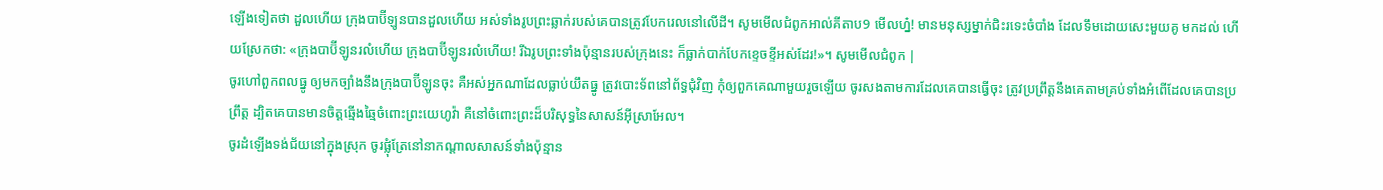ឡើងទៀតថា ដួលហើយ ក្រុងបាប៊ីឡូនបានដួលហើយ អស់ទាំងរូបព្រះឆ្លាក់របស់គេបានត្រូវបែករេលនៅលើដី។ សូមមើលជំពូកអាល់គីតាប9 មើលហ្ន៎! មានមនុស្សម្នាក់ជិះរទេះចំបាំង ដែលទឹមដោយសេះមួយគូ មកដល់ ហើយស្រែកថា: «ក្រុងបាប៊ីឡូនរលំហើយ ក្រុងបាប៊ីឡូនរលំហើយ! រីឯរូបព្រះទាំងប៉ុន្មានរបស់ក្រុងនេះ ក៏ធ្លាក់បាក់បែកខ្ទេចខ្ទីអស់ដែរ!»។ សូមមើលជំពូក |
ចូរហៅពួកពលធ្នូ ឲ្យមកច្បាំងនឹងក្រុងបាប៊ីឡូនចុះ គឺអស់អ្នកណាដែលធ្លាប់យឹតធ្នូ ត្រូវបោះទ័ពនៅព័ទ្ធជុំវិញ កុំឲ្យពួកគេណាមួយរួចឡើយ ចូរសងតាមការដែលគេបានធ្វើចុះ ត្រូវប្រព្រឹត្តនឹងគេតាមគ្រប់ទាំងអំពើដែលគេបានប្រព្រឹត្ត ដ្បិតគេបានមានចិត្តឆ្មើងឆ្មៃចំពោះព្រះយេហូវ៉ា គឺនៅចំពោះព្រះដ៏បរិសុទ្ធនៃសាសន៍អ៊ីស្រាអែល។
ចូរដំឡើងទង់ជ័យនៅក្នុងស្រុក ចូរផ្លុំត្រែនៅនាកណ្ដាលសាសន៍ទាំងប៉ុន្មាន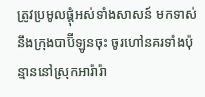ត្រូវប្រមូលផ្តុំអស់ទាំងសាសន៍ មកទាស់នឹងក្រុងបាប៊ីឡូនចុះ ចូរហៅនគរទាំងប៉ុន្មាននៅស្រុកអារ៉ារ៉ា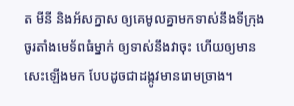ត មីនី និងអ័សក្នាស ឲ្យគេមូលគ្នាមកទាស់នឹងទីក្រុង ចូរតាំងមេទ័ពធំម្នាក់ ឲ្យទាស់នឹងវាចុះ ហើយឲ្យមានសេះឡើងមក បែបដូចជាដង្កូវមានរោមច្រាង។